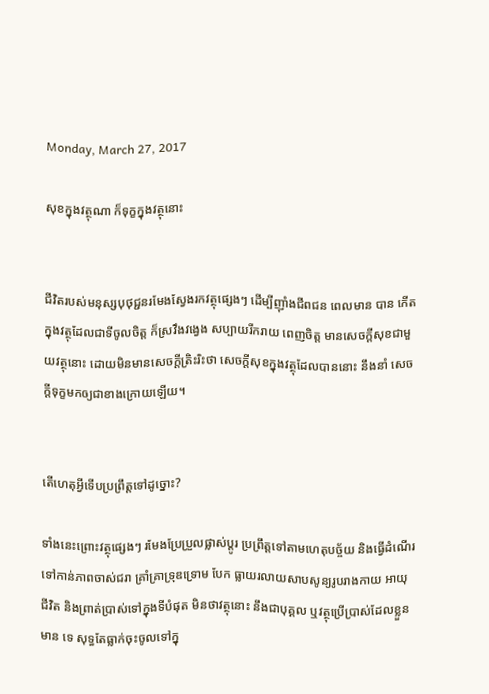Monday, March 27, 2017

សុខក្នុងវត្ថុណា ក៏ទុក្ខក្នុងវត្ថុនោះ


ជីវិតរបស់មនុស្សបុថុជ្ជនរមែងស្វែងរកវត្ថុផ្សេងៗ ដើម្បីញ៉ាំងជីពជន ពេលមាន បាន កើតក្នុងវត្ថុដែលជាទីចូលចិត្ត ក៏ស្រវឹងវង្វេង សប្បាយរីករាយ ពេញចិត្ត មានសេចក្ដីសុខជាមួយវត្ថុនោះ ដោយមិនមានសេចក្ដីត្រិះរិះថា សេចក្ដីសុខក្នុងវត្ថុដែលបាននោះ នឹងនាំ សេចក្ដីទុក្ខមកឲ្យជាខាងក្រោយឡើយ។


តើហេតុអ្វីទើបប្រព្រឹត្តទៅដូច្នោះ?

ទាំងនេះព្រោះវត្ថុផ្សេងៗ រមែងប្រែប្រួលផ្លាស់ប្តូរ ប្រព្រឹត្តទៅតាមហេតុបច្ច័យ និងធ្វើដំណើរទៅកាន់ភាពចាស់ជរា គ្រាំគ្រាទ្រុឌទ្រោម បែក ធ្លាយរលាយសាបសូន្យរូបរាងកាយ អាយុជីវិត និងព្រាត់ប្រាស់ទៅក្នុងទីបំផុត មិនថាវត្ថុនោះ នឹងជាបុគ្គល ឬវត្ថុប្រើប្រាស់ដែលខ្លួនមាន ទេ សុទ្ធតែធ្លាក់ចុះចូលទៅក្នុ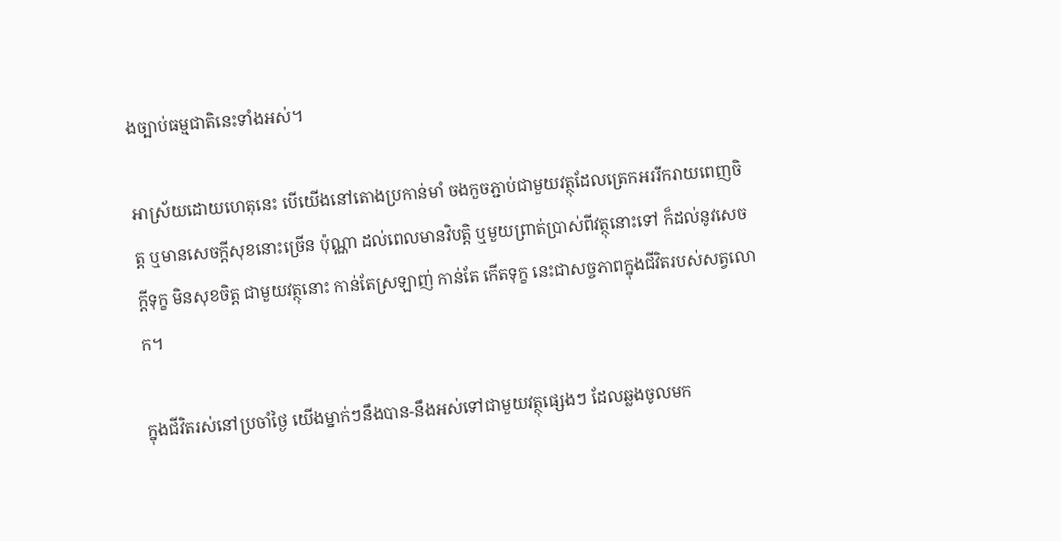ងច្បាប់ធម្មជាតិនេះទាំងអស់។

អាស្រ័យដោយហេតុនេះ បើយើងនៅតោងប្រកាន់មាំ ចងកួចភ្ជាប់ជាមួយវត្ថុដែលត្រេកអររីករាយពេញចិត្ត ឬមានសេចក្ដីសុខនោះច្រើន ប៉ុណ្ណា ដល់ពេលមានវិបត្តិ ឬមួយព្រាត់ប្រាស់ពីវត្ថុនោះទៅ ក៏ដល់នូវសេចក្ដីទុក្ខ មិនសុខចិត្ត ជាមួយវត្ថុនោះ កាន់តែស្រឡាញ់ កាន់តែ កើតទុក្ខ នេះជាសច្ចភាពក្នុងជីវិតរបស់សត្វលោក។

ក្នុងជីវិតរស់នៅប្រចាំថ្ងៃ យើងម្នាក់ៗនឹងបាន-នឹងអស់ទៅជាមួយវត្ថុផ្សេងៗ ដែលឆ្លងចូលមក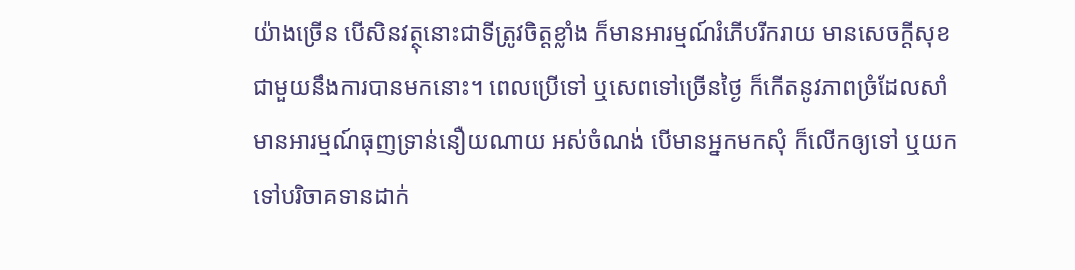យ៉ាងច្រើន បើសិនវត្ថុនោះជាទីត្រូវចិត្តខ្លាំង ក៏មានអារម្មណ៍រំភើបរីករាយ មានសេចក្ដីសុខជាមួយនឹងការបានមកនោះ។ ពេលប្រើទៅ ឬសេពទៅច្រើនថ្ងៃ ក៏កើតនូវភាពច្រំដែលសាំ មានអារម្មណ៍ធុញទ្រាន់នឿយណាយ អស់ចំណង់ បើមានអ្នកមកសុំ ក៏លើកឲ្យទៅ ឬយកទៅបរិចាគទានដាក់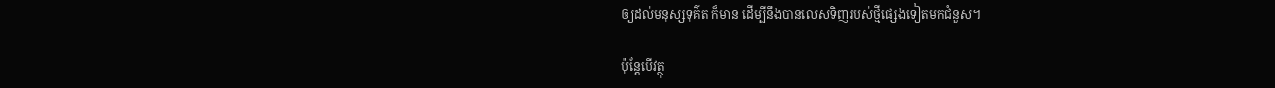ឲ្យដល់មនុស្សទុគ៌ត ក៏មាន ដើម្បីនឹងបានលេសទិញរបស់ថ្មីផ្សេងទៀតមកជំនួស។

ប៉ុន្តែបើវត្ថុ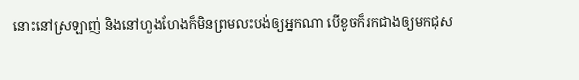នោះនៅស្រឡាញ់ និងនៅហួងហែងក៏មិនព្រមលះបង់ឲ្យអ្នកណា បើខូចក៏រកជាងឲ្យមកជុស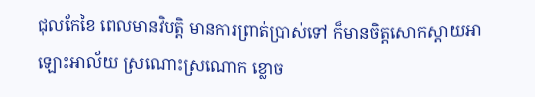ជុលកែខៃ ពេលមានវិបត្តិ មានការព្រាត់ប្រាស់ទៅ ក៏មានចិត្តសោកស្ដាយអាឡោះអាល័យ ស្រណោះស្រណោក ខ្លោច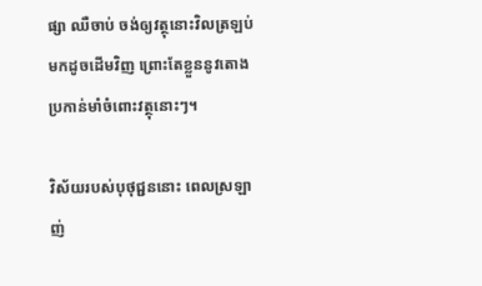ផ្សា ឈឺចាប់ ចង់ឲ្យវត្ថុនោះវិលត្រឡប់ មកដូចដើមវិញ ព្រោះតែខ្លួននូវតោងប្រកាន់មាំចំពោះវត្ថុនោះៗ។

វិស័យរបស់បុថុជ្ជននោះ ពេលស្រឡាញ់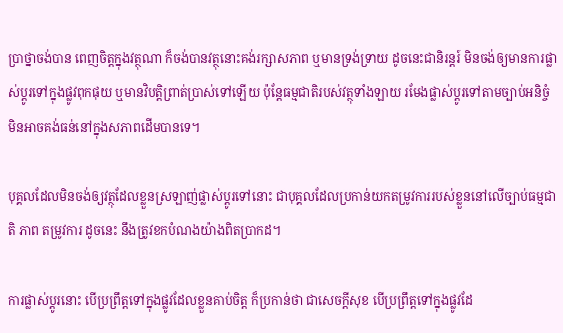ប្រាថ្នាចង់បាន ពេញចិត្តក្នុងវត្ថុណា ក៏ចង់បានវត្ថុនោះគង់រក្សាសភាព ឬមានទ្រង់ទ្រាយ ដូចនេះជានិរន្តរ៍ មិនចង់ឲ្យមានការផ្លាស់ប្តូរទៅក្នុងផ្លូវពុកផុយ ឬមានវិបត្តិព្រាត់ប្រាស់ទៅឡើយ ប៉ុន្តែធម្មជាតិរបស់វត្ថុទាំងឡាយ រមែងផ្លាស់ប្តូរទៅតាមច្បាប់អនិច្ចំ មិនអាចគង់ធន់នៅក្នុងសភាពដើមបានទេ។

បុគ្គលដែលមិនចង់ឲ្យវត្ថុដែលខ្លួនស្រឡាញ់ផ្លាស់ប្តូរទៅនោះ ជាបុគ្គលដែលប្រកាន់យកតម្រូវការរបស់ខ្លួននៅលើច្បាប់ធម្មជាតិ ភាព តម្រូវការ ដូចនេះ នឹងត្រូវខកបំណងយ៉ាងពិតប្រាកដ។

ការផ្លាស់ប្ដូរនោះ បើប្រព្រឹត្តទៅក្នុងផ្លូវដែលខ្លួនគាប់ចិត្ត ក៏ប្រកាន់ថា ជាសេចក្ដីសុខ បើប្រព្រឹត្តទៅក្នុងផ្លូវដែ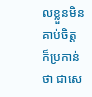លខ្លួនមិនគាប់ចិត្ត ក៏ប្រកាន់ ថា ជាសេ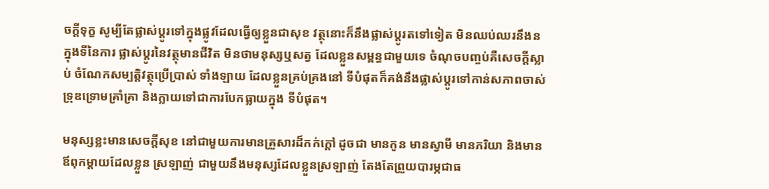ចក្ដីទុក្ខ សូម្បីតែផ្លាស់ប្តូរទៅក្នុងផ្លូវដែលធ្វើឲ្យខ្លួនជាសុខ វត្ថុនោះក៏នឹងផ្លាស់ប្តូរតទៅទៀត មិនឈប់ឈរនឹងន ក្នុងទីនៃការ ផ្លាស់ប្តូរនៃវត្ថុមានជីវិត មិនថាមនុស្សឬសត្វ ដែលខ្លួនសម្ពន្ធជាមួយទេ ចំណុចបញ្ចប់គឺសេចក្ដីស្លាប់ ចំណែកសម្បត្តិវត្ថុប្រើប្រាស់ ទាំងឡាយ ដែលខ្លួនគ្រប់គ្រងនៅ ទីបំផុតក៏គង់នឹងផ្លាស់ប្តូរទៅកាន់សភាពចាស់ទ្រុឌទ្រោមគ្រាំគ្រា និងក្លាយទៅជាការបែកធ្លាយក្នុង ទីបំផុត។

មនុស្សខ្លះមានសេចក្ដីសុខ នៅជាមួយការមានគ្រួសារដ៏កក់ក្ដៅ ដូចជា មានកូន មានស្វាមី មានភរិយា និងមានឪពុកម្ដាយដែលខ្លួន ស្រឡាញ់ ជាមួយនឹងមនុស្សដែលខ្លួនស្រឡាញ់ តែងតែព្រួយបារម្ភជាធ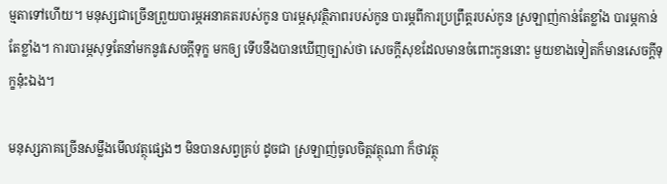ម្មតាទៅហើយ។ មនុស្សជាច្រើនព្រួយបារម្ភអនាគតរបស់កូន បារម្ភសុវត្ថិភាពរបស់កូន បារម្ភពីការប្រព្រឹត្តរបស់កូន ស្រឡាញ់កាន់តែខ្លាំង បារម្ភកាន់តែខ្លាំង។ ការបារម្ភសុទ្ធតែនាំមកនូវសេចក្ដីទុក្ខ មកឲ្យ ទើបនឹងបានឃើញច្បាស់ថា សេចក្ដីសុខដែលមានចំពោះកូននោះ មួយខាងទៀតក៏មានសេចក្ដីទុក្ខនុ៎ះឯង។

មនុស្សភាគច្រើនសម្លឹងមើលវត្ថុផ្សេងៗ មិនបានសព្វគ្រប់ ដូចជា ស្រឡាញ់ចូលចិត្តវត្ថុណា ក៏ថាវត្ថុ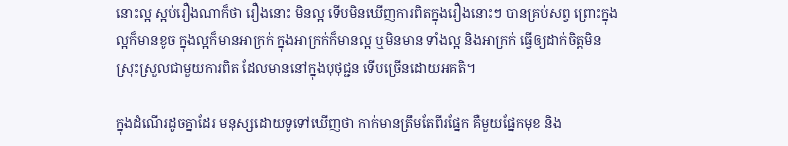នោះល្អ ស្អប់រឿងណាក៏ថា រឿងនោះ មិនល្អ ទើបមិនឃើញការពិតក្នុងរឿងនោះៗ បានគ្រប់សព្វ ព្រោះក្នុងល្អក៏មានខូច ក្នុងល្អក៏មានអាក្រក់ ក្នុងអាក្រក់ក៏មានល្អ ឬមិនមាន ទាំងល្អ និងអាក្រក់ ធ្វើឲ្យដាក់ចិត្តមិនស្រុះស្រួលជាមួយការពិត ដែលមាននៅក្នុងបុថុជ្ជន ទើបច្រើនដោយអគតិ។

ក្នុងដំណើរដូចគ្នាដែរ មនុស្សដោយទូទៅឃើញថា កាក់មានត្រឹមតែពីរផ្នែក គឺមួយផ្នែកមុខ និង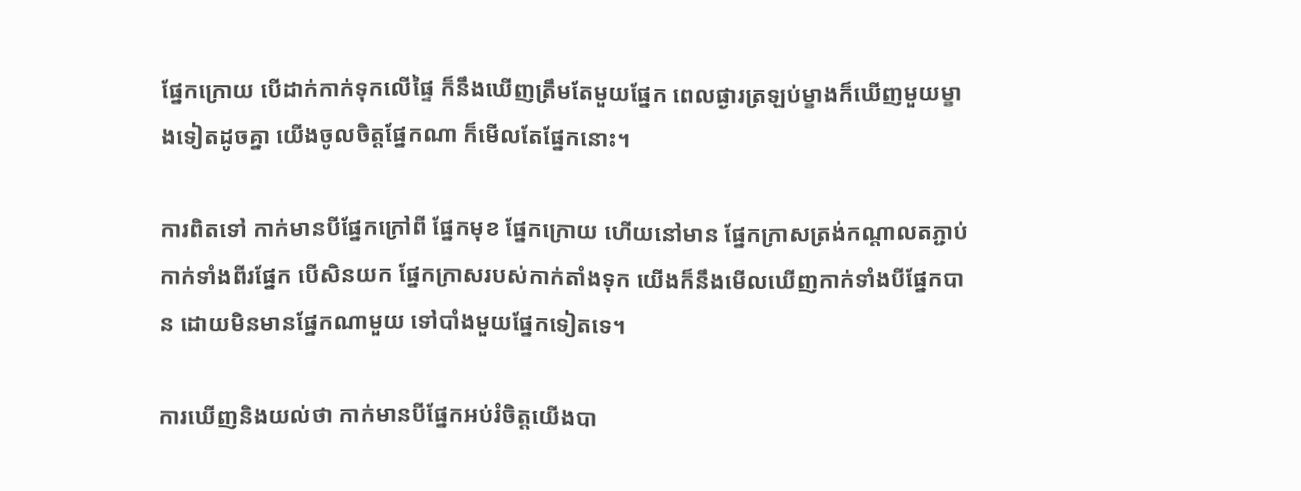ផ្នែកក្រោយ បើដាក់កាក់ទុកលើផ្ទៃ ក៏នឹងឃើញត្រឹមតែមួយផ្នែក ពេលផ្ងារត្រឡប់ម្ខាងក៏ឃើញមួយម្ខាងទៀតដូចគ្នា យើងចូលចិត្តផ្នែកណា ក៏មើលតែផ្នែកនោះ។

ការពិតទៅ កាក់មានបីផ្នែកក្រៅពី ផ្នែកមុខ ផ្នែកក្រោយ ហើយនៅមាន ផ្នែកក្រាសត្រង់កណ្ដាលតភ្ជាប់កាក់ទាំងពីរផ្នែក បើសិនយក ផ្នែកក្រាសរបស់កាក់តាំងទុក យើងក៏នឹងមើលឃើញកាក់ទាំងបីផ្នែកបាន ដោយមិនមានផ្នែកណាមួយ ទៅបាំងមួយផ្នែកទៀតទេ។

ការឃើញនិងយល់ថា កាក់មានបីផ្នែកអប់រំចិត្តយើងបា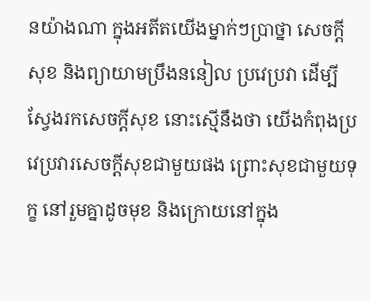នយ៉ាងណា ក្នុងអតីតយើងម្នាក់ៗប្រាថ្នា សេចក្ដីសុខ និងព្យាយាមប្រឹងននៀល ប្រវេប្រវា ដើម្បីស្វែងរកសេចក្ដីសុខ នោះស្មើនឹងថា យើងកំពុងប្រវេប្រវារសេចក្ដីសុខជាមួយផង ព្រោះសុខជាមួយទុក្ខ នៅរួមគ្នាដូចមុខ និងក្រោយនៅក្នុង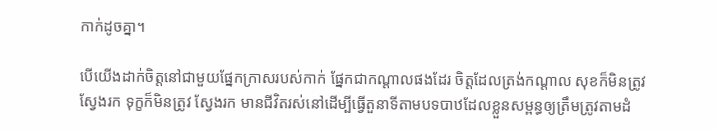កាក់ដូចគ្នា។

បើយើងដាក់ចិត្តនៅជាមួយផ្នែកក្រាសរបស់កាក់ ផ្នែកជាកណ្ដាលផងដែរ ចិត្តដែលត្រង់កណ្ដាល សុខក៏មិនត្រូវស្វែងរក ទុក្ខក៏មិនត្រូវ ស្វែងរក មានជីវិតរស់នៅដើម្បីធ្វើតួនាទីតាមបទបាឋដែលខ្លួនសម្ពន្ធឲ្យត្រឹមត្រូវតាមដំ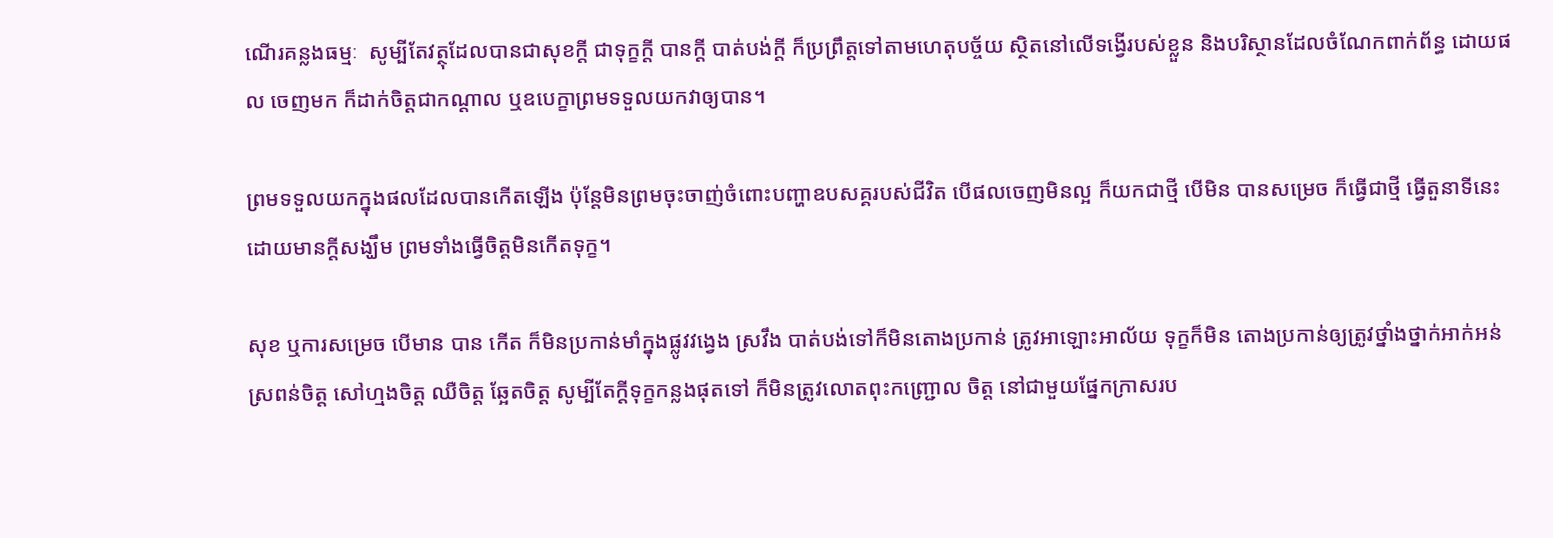ណើរគន្លងធម្មៈ  សូម្បីតែវត្ថុដែលបានជាសុខក្ដី ជាទុក្ខក្ដី បានក្ដី បាត់បង់ក្ដី ក៏ប្រព្រឹត្តទៅតាមហេតុបច្ច័យ ស្ថិតនៅលើទង្វើរបស់ខ្លួន និងបរិស្ថានដែលចំណែកពាក់ព័ន្ធ ដោយផល ចេញមក ក៏ដាក់ចិត្តជាកណ្ដាល ឬឧបេក្ខាព្រមទទួលយកវាឲ្យបាន។

ព្រមទទួលយកក្នុងផលដែលបានកើតឡើង ប៉ុន្តែមិនព្រមចុះចាញ់ចំពោះបញ្ហាឧបសគ្គរបស់ជីវិត បើផលចេញមិនល្អ ក៏យកជាថ្មី បើមិន បានសម្រេច ក៏ធ្វើជាថ្មី ធ្វើតួនាទីនេះដោយមានក្ដីសង្ឃឹម ព្រមទាំងធ្វើចិត្តមិនកើតទុក្ខ។

សុខ ឬការសម្រេច បើមាន បាន កើត ក៏មិនប្រកាន់មាំក្នុងផ្លូវវង្វេង ស្រវឹង បាត់បង់ទៅក៏មិនតោងប្រកាន់ ត្រូវអាឡោះអាល័យ ទុក្ខក៏មិន តោងប្រកាន់ឲ្យត្រូវថ្នាំងថ្នាក់អាក់អន់ស្រពន់ចិត្ត សៅហ្មងចិត្ត ឈឺចិត្ត ឆ្អែតចិត្ត សូម្បីតែក្ដីទុក្ខកន្លងផុតទៅ ក៏មិនត្រូវលោតពុះកញ្ជ្រោល ចិត្ត នៅជាមួយផ្នែកក្រាសរប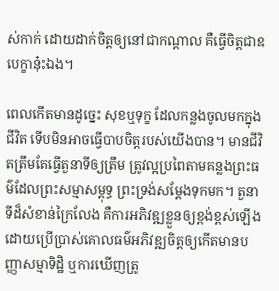ស់កាក់ ដោយដាក់ចិត្តឲ្យនៅជាកណ្ដាល គឺធ្វើចិត្តជាឧបេក្ខានុ៎ះឯង។

ពេលកើតមានដូច្នេះ សុខឬទុក្ខ ដែលកន្លងចូលមកក្នុងជីវិត ទើបមិនអាចធ្វើបាបចិត្តរបស់យើងបាន។ មានជីវិតត្រឹមតែធ្វើតួនាទីឲ្យត្រឹម ត្រូវល្អប្រពៃតាមគន្លងព្រះធម៌ដែលព្រះសម្មាសម្ពុទ្ធ ព្រះទ្រង់សម្តែងទុកមក។ តួនាទីដ៏សំខាន់ក្រៃលែង គឺការអភិវឌ្ឍខ្លួនឲ្យខ្ពង់ខ្ពស់ឡើង  ដោយប្រើប្រាស់គោលធម៌អភិវឌ្ឍចិត្តឲ្យកើតមានបញ្ញាសម្មាទិដ្ឋិ ឬការឃើញត្រូ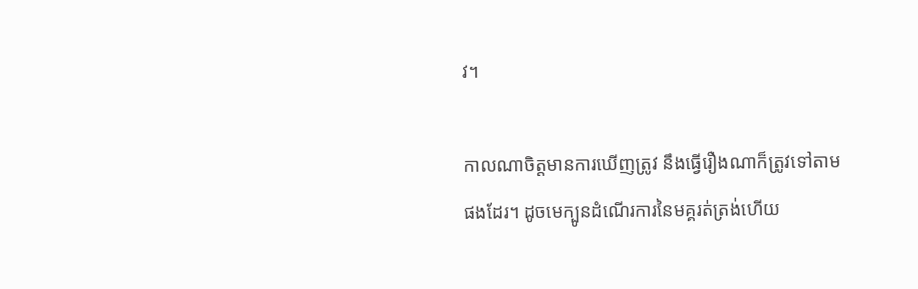វ។

កាលណាចិត្តមានការឃើញត្រូវ នឹងធ្វើរឿងណាក៏ត្រូវទៅតាមផងដែរ។ ដូចមេក្បូនដំណើរការនៃមគ្គរត់ត្រង់ហើយ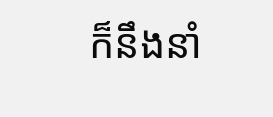ក៏នឹងនាំ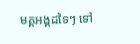មគ្គអង្គដទៃៗ ទៅ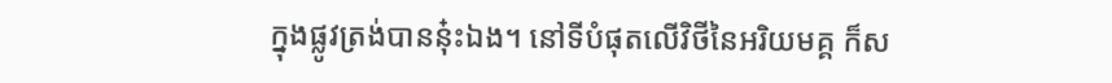ក្នុងផ្លូវត្រង់បាននុ៎ះឯង។ នៅទីបំផុតលើវិថីនៃអរិយមគ្គ ក៏ស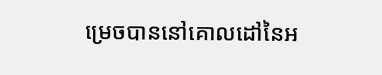ម្រេចបាននៅគោលដៅនៃអ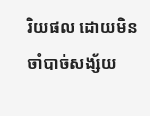រិយផល ដោយមិនចាំបាច់សង្ស័យ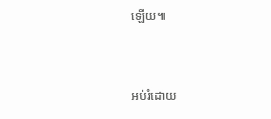ឡើយ៕


អប់រំដោយ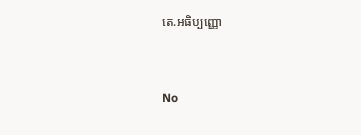តេ.អធិប្បញ្ញោ


No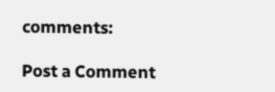comments:

Post a Comment